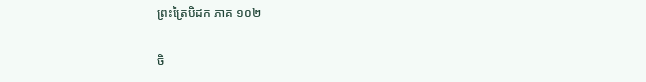ព្រះត្រៃបិដក ភាគ ១០២

ចិ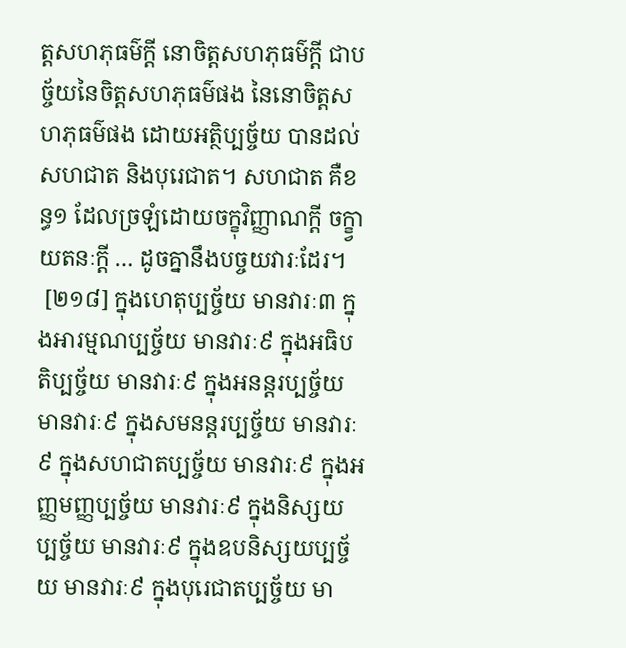ត្តសហភុធម៌ក្តី នោចិត្តសហភុធម៌ក្តី ជាបច្ច័យនៃចិត្តសហភុធម៌ផង នៃនោចិត្តសហភុធម៌ផង ដោយអត្ថិប្បច្ច័យ បានដល់សហជាត និងបុរេជាត។ សហជាត គឺខន្ធ១ ដែលច្រឡំដោយចក្ខុវិញ្ញាណក្តី ចក្ខ្វាយតនៈក្តី … ដូចគ្នានឹងបច្ចយវារៈដែរ។
 [២១៨] ក្នុងហេតុប្បច្ច័យ មានវារៈ៣ ក្នុងអារម្មណប្បច្ច័យ មានវារៈ៩ ក្នុងអធិបតិប្បច្ច័យ មានវារៈ៩ ក្នុងអនន្តរប្បច្ច័យ មានវារៈ៩ ក្នុងសមនន្តរប្បច្ច័យ មានវារៈ៩ ក្នុងសហជាតប្បច្ច័យ មានវារៈ៩ ក្នុងអញ្ញមញ្ញប្បច្ច័យ មានវារៈ៩ ក្នុងនិស្សយប្បច្ច័យ មានវារៈ៩ ក្នុងឧបនិស្សយប្បច្ច័យ មានវារៈ៩ ក្នុងបុរេជាតប្បច្ច័យ មា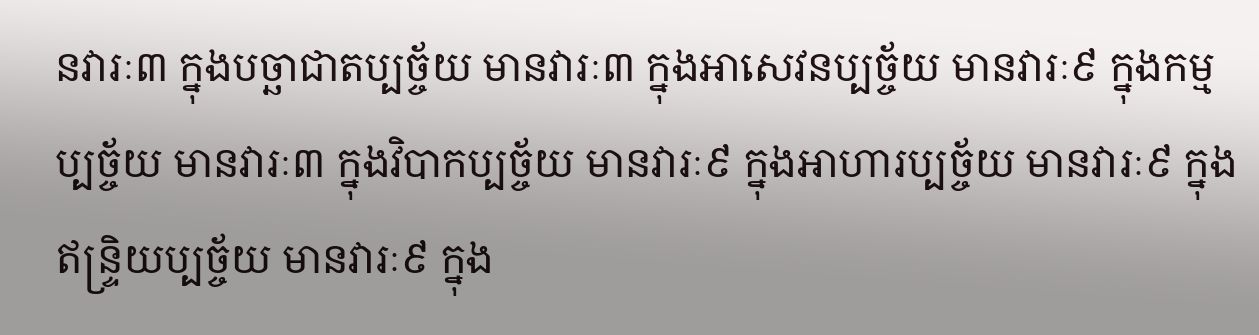នវារៈ៣ ក្នុងបច្ឆាជាតប្បច្ច័យ មានវារៈ៣ ក្នុងអាសេវនប្បច្ច័យ មានវារៈ៩ ក្នុងកម្មប្បច្ច័យ មានវារៈ៣ ក្នុងវិបាកប្បច្ច័យ មានវារៈ៩ ក្នុងអាហារប្បច្ច័យ មានវារៈ៩ ក្នុងឥន្ទ្រិយប្បច្ច័យ មានវារៈ៩ ក្នុង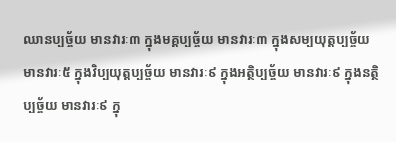ឈានប្បច្ច័យ មានវារៈ៣ ក្នុងមគ្គប្បច្ច័យ មានវារៈ៣ ក្នុងសម្បយុត្តប្បច្ច័យ មានវារៈ៥ ក្នុងវិប្បយុត្តប្បច្ច័យ មានវារៈ៩ ក្នុងអត្ថិប្បច្ច័យ មានវារៈ៩ ក្នុងនត្ថិប្បច្ច័យ មានវារៈ៩ ក្នុ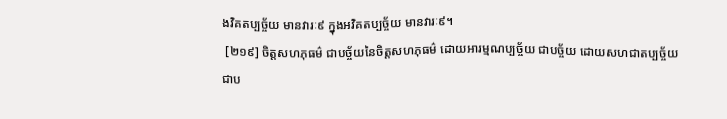ងវិគតប្បច្ច័យ មានវារៈ៩ ក្នុងអវិគតប្បច្ច័យ មានវារៈ៩។
 [២១៩] ចិត្តសហភុធម៌ ជាបច្ច័យនៃចិត្តសហភុធម៌ ដោយអារម្មណប្បច្ច័យ ជាបច្ច័យ ដោយសហជាតប្បច្ច័យ ជាប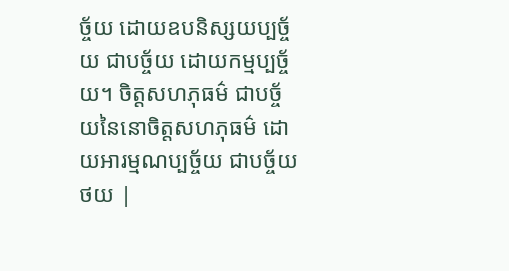ច្ច័យ ដោយឧបនិស្សយប្បច្ច័យ ជាបច្ច័យ ដោយកម្មប្បច្ច័យ។ ចិត្តសហភុធម៌ ជាបច្ច័យនៃនោចិត្តសហភុធម៌ ដោយអារម្មណប្បច្ច័យ ជាបច្ច័យ
ថយ |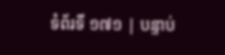ទំព័រទី ១៧១ | បន្ទាប់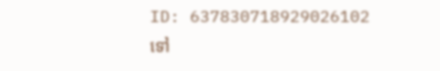ID: 637830718929026102
ទៅ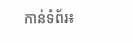កាន់ទំព័រ៖